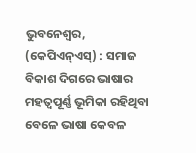ଭୁବନେଶ୍ୱର, (କେପିଏନ୍ଏସ୍) : ସମାଜ ବିକାଶ ଦିଗରେ ଭାଷାର ମହତ୍ୱପୂର୍ଣ୍ଣ ଭୂମିକା ରହିଥିବା ବେଳେ ଭାଷା କେବଳ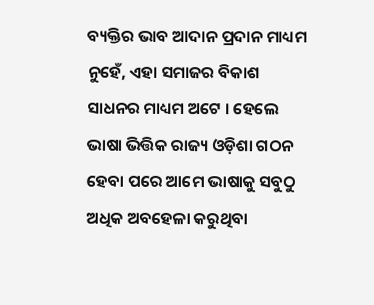ବ୍ୟକ୍ତିର ଭାବ ଆଦାନ ପ୍ରଦାନ ମାଧ୍ୟମ ନୁହେଁ, ଏହା ସମାଜର ବିକାଶ ସାଧନର ମାଧ୍ୟମ ଅଟେ । ହେଲେ ଭାଷା ଭିତ୍ତିକ ରାଜ୍ୟ ଓଡ଼ିଶା ଗଠନ ହେବା ପରେ ଆମେ ଭାଷାକୁ ସବୁଠୁ ଅଧିକ ଅବହେଳା କରୁଥିବା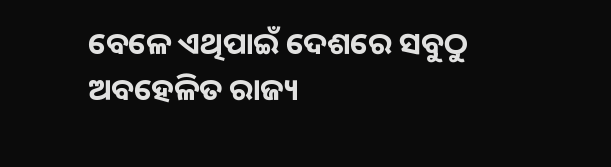ବେଳେ ଏଥିପାଇଁ ଦେଶରେ ସବୁଠୁ ଅବହେଳିତ ରାଜ୍ୟ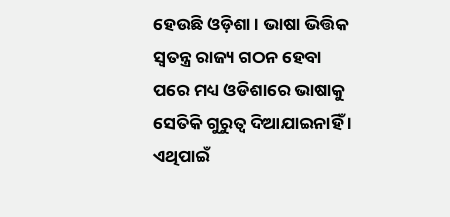ହେଉଛି ଓଡ଼ିଶା । ଭାଷା ଭିତ୍ତିକ ସ୍ୱତନ୍ତ୍ର ରାଜ୍ୟ ଗଠନ ହେବା ପରେ ମଧ୍ୟ ଓଡିଶାରେ ଭାଷାକୁ ସେତିକି ଗୁରୁତ୍ୱ ଦିଆଯାଇନାହିଁ । ଏଥିପାଇଁ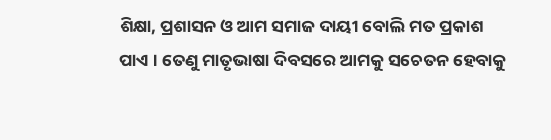ଶିକ୍ଷା, ପ୍ରଶାସନ ଓ ଆମ ସମାଜ ଦାୟୀ ବୋଲି ମତ ପ୍ରକାଶ ପାଏ । ତେଣୁ ମାତୃଭାଷା ଦିବସରେ ଆମକୁ ସଚେତନ ହେବାକୁ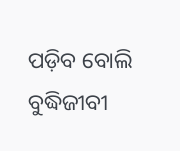ପଡ଼ିବ ବୋଲି ବୁଦ୍ଧିଜୀବୀ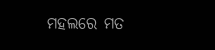ମହଲରେ ମତ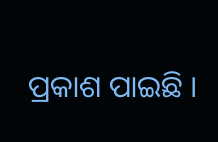ପ୍ରକାଶ ପାଇଛି ।